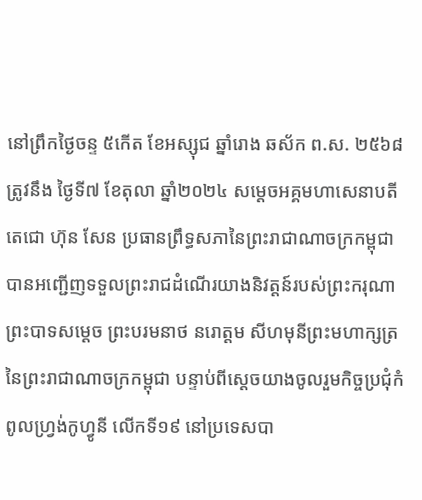នៅព្រឹកថ្ងៃចន្ទ ៥កើត ខែអស្សុជ ឆ្នាំរោង ឆស័ក ព.ស. ២៥៦៨ ត្រូវនឹង ថ្ងៃទី៧ ខែតុលា ឆ្នាំ២០២៤ សម្ដេចអគ្គមហាសេនាបតីតេជោ ហ៊ុន សែន ប្រធានព្រឹទ្ធសភានៃព្រះរាជាណាចក្រកម្ពុជា បានអញ្ជើញទទួលព្រះរាជដំណើរយាងនិវត្តន៍របស់ព្រះករុណាព្រះបាទសម្ដេច ព្រះបរមនាថ នរោត្តម សីហមុនីព្រះមហាក្សត្រនៃព្រះរាជាណាចក្រកម្ពុជា បន្ទាប់ពីស្ដេចយាងចូលរួមកិច្ចប្រជុំកំពូលហ្វ្រង់កូហ្វូនី លើកទី១៩ នៅប្រទេសបា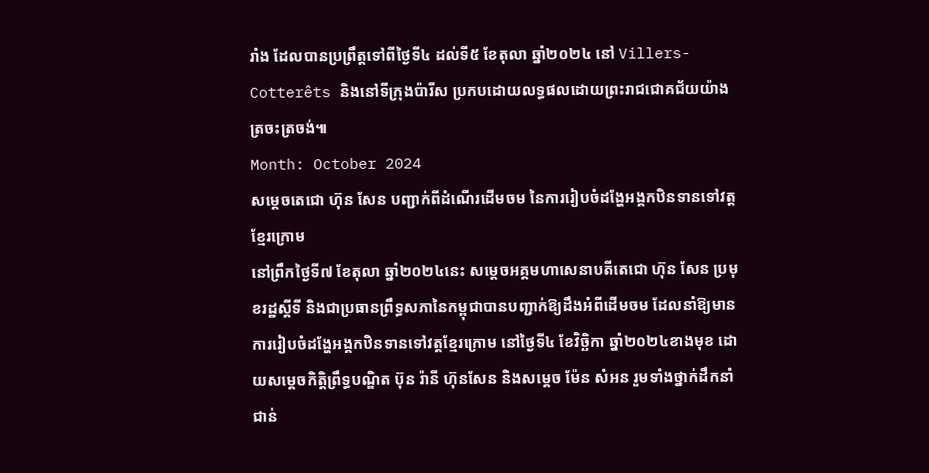រាំង ដែលបានប្រព្រឹត្តទៅពីថ្ងៃទី៤ ដល់ទី៥ ខែតុលា ឆ្នាំ២០២៤ នៅ Villers-Cotterêts និងនៅទីក្រុងប៉ារីស ប្រកបដោយលទ្ធផលដោយព្រះរាជជោគជ័យយ៉ាងត្រចះត្រចង់៕
Month: October 2024
សម្តេចតេជោ ហ៊ុន សែន បញ្ជាក់ពីដំណើរដើមចម នៃការរៀបចំដង្ហែអង្គកឋិនទានទៅវត្តខ្មែរក្រោម
នៅព្រឹកថ្ងៃទី៧ ខែតុលា ឆ្នាំ២០២៤នេះ សម្តេចអគ្គមហាសេនាបតីតេជោ ហ៊ុន សែន ប្រមុខរដ្ឋស្តីទី និងជាប្រធានព្រឹទ្ធសភានៃកម្ពុជាបានបញ្ជាក់ឱ្យដឹងអំពីដើមចម ដែលនាំឱ្យមានការរៀបចំដង្ហែអង្គកឋិនទានទៅវត្តខ្មែរក្រោម នៅថ្ងៃទី៤ ខែវិច្ឆិកា ឆ្នាំ២០២៤ខាងមុខ ដោយសម្តេចកិត្តិព្រឹទ្ធបណ្ឌិត ប៊ុន រ៉ានី ហ៊ុនសែន និងសម្តេច ម៉ែន សំអន រួមទាំងថ្នាក់ដឹកនាំជាន់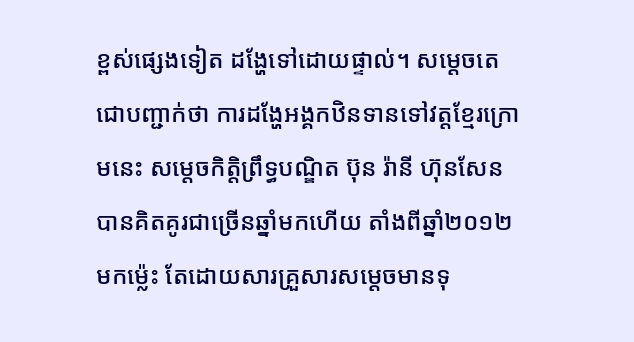ខ្ពស់ផ្សេងទៀត ដង្ហែទៅដោយផ្ទាល់។ សម្តេចតេជោបញ្ជាក់ថា ការដង្ហែអង្គកឋិនទានទៅវត្តខ្មែរក្រោមនេះ សម្តេចកិត្តិព្រឹទ្ធបណ្ឌិត ប៊ុន រ៉ានី ហ៊ុនសែន បានគិតគូរជាច្រើនឆ្នាំមកហើយ តាំងពីឆ្នាំ២០១២មកម្ល៉េះ តែដោយសារគ្រួសារសម្តេចមានទុ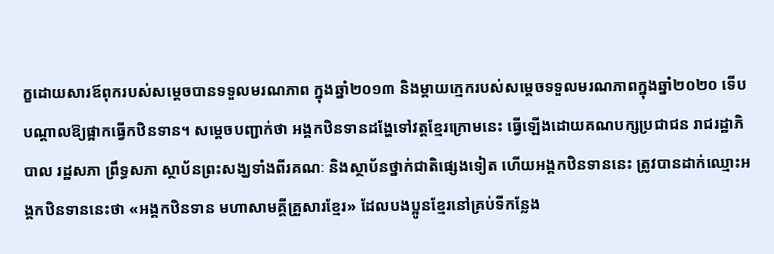ក្ខដោយសារឪពុករបស់សម្តេចបានទទួលមរណភាព ក្នុងឆ្នាំ២០១៣ និងម្តាយក្មេករបស់សម្តេចទទួលមរណភាពក្នុងឆ្នាំ២០២០ ទើបបណ្តាលឱ្យផ្អាកធ្វើកឋិនទាន។ សម្តេចបញ្ជាក់ថា អង្គកឋិនទានដង្ហែទៅវត្តខ្មែរក្រោមនេះ ធ្វើឡើងដោយគណបក្សប្រជាជន រាជរដ្ឋាភិបាល រដ្ឋសភា ព្រឹទ្ធសភា ស្ថាប័នព្រះសង្ឃទាំងពីរគណៈ និងស្ថាប័នថ្នាក់ជាតិផ្សេងទៀត ហើយអង្គកឋិនទាននេះ ត្រូវបានដាក់ឈ្មោះអង្គកឋិនទាននេះថា «អង្គកឋិនទាន មហាសាមគ្គីគ្រួសារខ្មែរ» ដែលបងប្អូនខ្មែរនៅគ្រប់ទីកន្លែង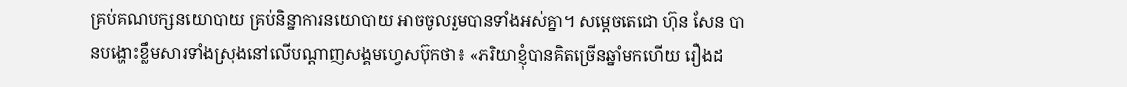គ្រប់គណបក្សនយោបាយ គ្រប់និន្នាការនយោបាយ អាចចូលរួមបានទាំងអស់គ្នា។ សម្តេចតេជោ ហ៊ុន សែន បានបង្ហោះខ្លឹមសារទាំងស្រុងនៅលើបណ្តាញសង្គមហ្វេសប៊ុកថា៖ «ភរិយាខ្ញុំបានគិតច្រើនឆ្នាំមកហើយ រឿងដ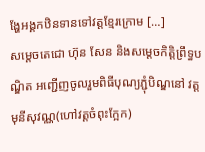ង្ហែអង្គកឋិនទានទៅវត្តខ្មែរក្រោម […]
សម្តេចតេជោ ហ៊ុន សែន និងសម្តេចកិត្តិព្រឹទ្ធបណ្ឌិត អញ្ជើញចូលរួមពិធីបុណ្យភ្ជុំបិណ្ឌនៅ វត្តមុនីសុវណ្ណ(ហៅវត្តចំពុះក្អែក)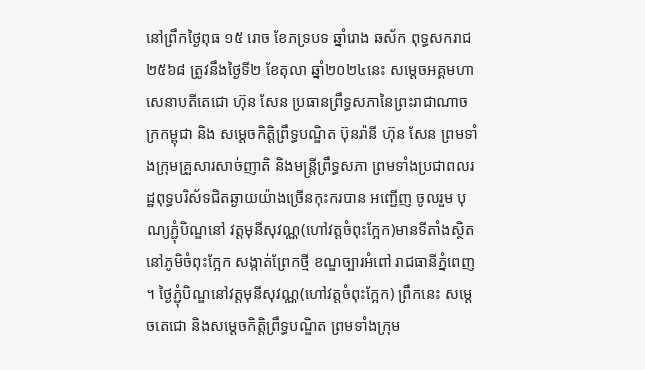នៅព្រឹកថ្ងៃពុធ ១៥ រោច ខែភទ្របទ ឆ្នាំរោង ឆស័ក ពុទ្ធសករាជ ២៥៦៨ ត្រូវនឹងថ្ងៃទី២ ខែតុលា ឆ្នាំ២០២៤នេះ សម្តេចអគ្គមហាសេនាបតីតេជោ ហ៊ុន សែន ប្រធានព្រឹទ្ធសភានៃព្រះរាជាណាចក្រកម្ពុជា និង សម្ដេចកិត្តិព្រឹទ្ធបណ្ឌិត ប៊ុនរ៉ានី ហ៊ុន សែន ព្រមទាំងក្រុមគ្រួសារសាច់ញាតិ និងមន្ត្រីព្រឹទ្ធសភា ព្រមទាំងប្រជាពលរដ្ឋពុទ្ធបរិស័ទជិតឆ្ងាយយ៉ាងច្រេីនកុះករបាន អញ្ជើញ ចូលរួម បុណ្យភ្ជុំបិណ្ឌនៅ វត្តមុនីសុវណ្ណ(ហៅវត្តចំពុះក្អែក)មានទីតាំងស្ថិតនៅភូមិចំពុះក្អែក សង្កាត់ព្រែកថ្មី ខណ្ឌច្បារអំពៅ រាជធានីភ្នំពេញ ។ ថ្ងៃភ្ជុំបិណ្ឌនៅវត្តមុនីសុវណ្ណ(ហៅវត្តចំពុះក្អែក) ព្រឹកនេះ សម្តេចតេជោ និងសម្ដេចកិត្តិព្រឹទ្ធបណ្ឌិត ព្រមទាំងក្រុម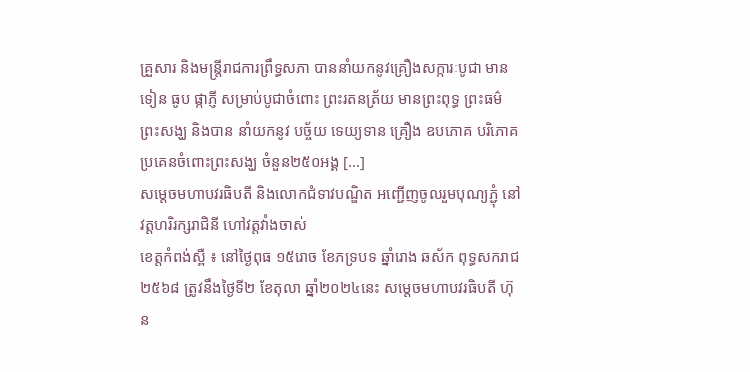គ្រួសារ និងមន្ត្រីរាជការព្រឹទ្ធសភា បាននាំយកនូវគ្រឿងសក្ការៈបូជា មានទៀន ធូប ផ្កាភ្ញី សម្រាប់បូជាចំពោះ ព្រះរតនត្រ័យ មានព្រះពុទ្ធ ព្រះធម៌ ព្រះសង្ឃ និងបាន នាំយកនូវ បច្ច័យ ទេយ្យទាន គ្រឿង ឧបភោគ បរិភោគ ប្រគេនចំពោះព្រះសង្ឃ ចំនួន២៥០អង្គ […]
សម្តេចមហាបវរធិបតី និងលោកជំទាវបណ្ឌិត អញ្ជើញចូលរួមបុណ្យភ្ជុំ នៅវត្តហរិរក្សរាជិនី ហៅវត្តវាំងចាស់
ខេត្តកំពង់ស្ពឺ ៖ នៅថ្ងៃពុធ ១៥រោច ខែភទ្របទ ឆ្នាំរោង ឆស័ក ពុទ្ធសករាជ ២៥៦៨ ត្រូវនឹងថ្ងៃទី២ ខែតុលា ឆ្នាំ២០២៤នេះ សម្តេចមហាបវរធិបតី ហ៊ុន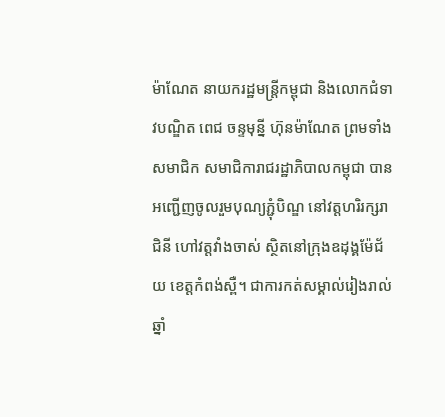ម៉ាណែត នាយករដ្ឋមន្ត្រីកម្ពុជា និងលោកជំទាវបណ្ឌិត ពេជ ចន្ទមុន្នី ហ៊ុនម៉ាណែត ព្រមទាំងសមាជិក សមាជិការាជរដ្ឋាភិបាលកម្ពុជា បានអញ្ជើញចូលរួមបុណ្យភ្ជុំបិណ្ឌ នៅវត្តហរិរក្សរាជិនី ហៅវត្តវាំងចាស់ ស្ថិតនៅក្រុងឧដុង្គម៉ែជ័យ ខេត្តកំពង់ស្ពឺ។ ជាការកត់សម្គាល់រៀងរាល់ឆ្នាំ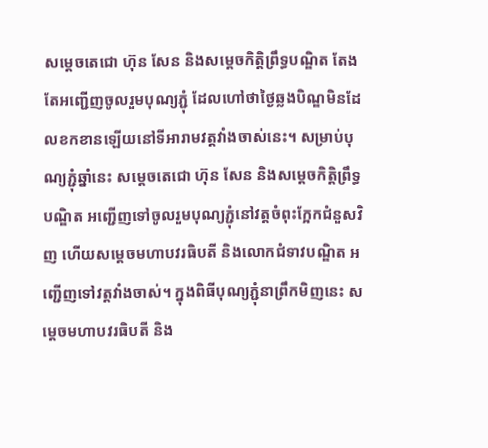សម្តេចតេជោ ហ៊ុន សែន និងសម្ដេចកិត្តិព្រឹទ្ធបណ្ឌិត តែងតែអញ្ជើញចូលរួមបុណ្យភ្ជុំ ដែលហៅថាថ្ងៃឆ្លងបិណ្ឌមិនដែលខកខានឡើយនៅទីអារាមវត្តវាំងចាស់នេះ។ សម្រាប់បុណ្យភ្ជុំឆ្នាំនេះ សម្តេចតេជោ ហ៊ុន សែន និងសម្តេចកិត្តិព្រឹទ្ធបណ្ឌិត អញ្ជើញទៅចូលរួមបុណ្យភ្ជុំនៅវត្តចំពុះក្អែកជំនួសវិញ ហើយសម្តេចមហាបវរធិបតី និងលោកជំទាវបណ្ឌិត អញ្ជើញទៅវត្តវាំងចាស់។ ក្នុងពិធីបុណ្យភ្ជុំនាព្រឹកមិញនេះ សម្តេចមហាបវរធិបតី និង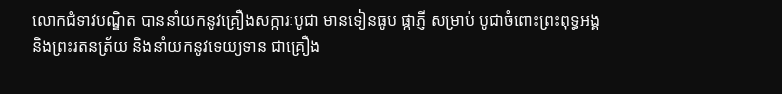លោកជំទាវបណ្ឌិត បាននាំយកនូវគ្រឿងសក្ការៈបូជា មានទៀនធូប ផ្កាភ្ញី សម្រាប់ បូជាចំពោះព្រះពុទ្ធអង្គ និងព្រះរតនត្រ័យ និងនាំយកនូវទេយ្យទាន ជាគ្រឿង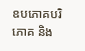ឧបភោគបរិភោគ និង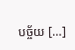បច្ច័យ […]